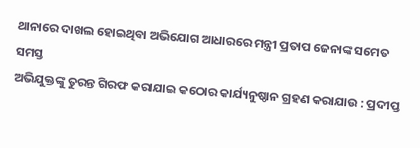ଥାନାରେ ଦାଖଲ ହୋଇଥିବା ଅଭିଯୋଗ ଆଧାରରେ ମନ୍ତ୍ରୀ ପ୍ରତାପ ଜେନାଙ୍କ ସମେତ ସମସ୍ତ
ଅଭିଯୁକ୍ତଙ୍କୁ ତୁରନ୍ତ ଗିରଫ କରାଯାଇ କଠୋର କାର୍ଯ୍ୟନୁଷ୍ଠାନ ଗ୍ରହଣ କରାଯାଉ : ପ୍ରଦୀପ୍ତ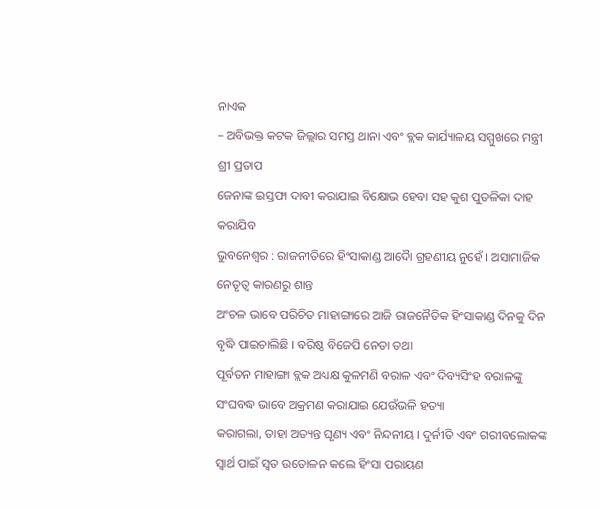ନାଏକ
– ଅବିଭକ୍ତ କଟକ ଜିଲ୍ଲାର ସମସ୍ତ ଥାନା ଏବଂ ବ୍ଲକ କାର୍ଯ୍ୟାଳୟ ସମ୍ମୁଖରେ ମନ୍ତ୍ରୀ ଶ୍ରୀ ପ୍ରତାପ
ଜେନାଙ୍କ ଇସ୍ତଫା ଦାବୀ କରାଯାଇ ବିକ୍ଷୋଭ ହେବା ସହ କୁଶ ପୁତଳିକା ଦାହ କରାଯିବ
ଭୁବନେଶ୍ୱର : ରାଜନୀତିରେ ହିଂସାକାଣ୍ଡ ଆଦୈା ଗ୍ରହଣୀୟ ନୁହେଁ । ଅସାମାଜିକ ନେତୃତ୍ୱ କାରଣରୁ ଶାନ୍ତ
ଅଂଚଳ ଭାବେ ପରିଚିତ ମାହାଙ୍ଗାରେ ଆଜି ରାଜନୈତିକ ହିଂସାକାଣ୍ଡ ଦିନକୁ ଦିନ ବୃଦ୍ଧି ପାଇଚାଲିଛି । ବରିଷ୍ଠ ବିଜେପି ନେତା ତଥା
ପୂର୍ବତନ ମାହାଙ୍ଗା ବ୍ଲକ ଅଧ୍ୟକ୍ଷ କୁଳମଣି ବରାଳ ଏବଂ ଦିବ୍ୟସିଂହ ବରାଳଙ୍କୁ ସଂଘବଦ୍ଧ ଭାବେ ଅକ୍ରମଣ କରାଯାଇ ଯେଉଁଭଳି ହତ୍ୟା
କରାଗଲା, ତାହା ଅତ୍ୟନ୍ତ ଘୃଣ୍ୟ ଏବଂ ନିନ୍ଦନୀୟ । ଦୁର୍ନୀତି ଏବଂ ଗରୀବଲୋକଙ୍କ ସ୍ୱାର୍ଥ ପାଇଁ ସ୍ୱତ ଉତୋଳନ କଲେ ହିଂସା ପରାୟଣ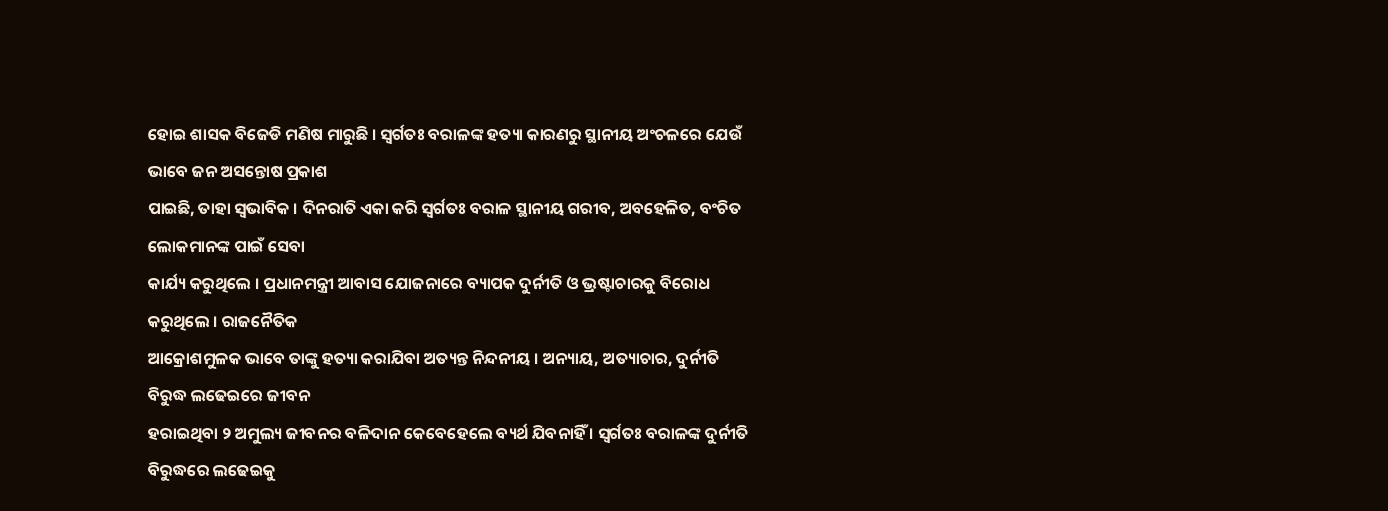ହୋଇ ଶାସକ ବିଜେଡି ମଣିଷ ମାରୁଛି । ସ୍ୱର୍ଗତଃ ବରାଳଙ୍କ ହତ୍ୟା କାରଣରୁ ସ୍ଥାନୀୟ ଅଂଚଳରେ ଯେଉଁ ଭାବେ ଜନ ଅସନ୍ତୋଷ ପ୍ରକାଶ
ପାଇଛି, ତାହା ସ୍ୱଭାବିକ । ଦିନରାତି ଏକା କରି ସ୍ୱର୍ଗତଃ ବରାଳ ସ୍ଥାନୀୟ ଗରୀବ, ଅବହେଳିତ, ବଂଚିତ ଲୋକମାନଙ୍କ ପାଇଁ ସେବା
କାର୍ଯ୍ୟ କରୁଥିଲେ । ପ୍ରଧାନମନ୍ତ୍ରୀ ଆବାସ ଯୋଜନାରେ ବ୍ୟାପକ ଦୁର୍ନୀତି ଓ ଭ୍ରଷ୍ଟାଚାରକୁ ବିରୋଧ କରୁଥିଲେ । ରାଜନୈତିକ
ଆକ୍ରୋଶମୁଳକ ଭାବେ ତାଙ୍କୁ ହତ୍ୟା କରାଯିବା ଅତ୍ୟନ୍ତ ନିନ୍ଦନୀୟ । ଅନ୍ୟାୟ, ଅତ୍ୟାଚାର, ଦୁର୍ନୀତି ବିରୁଦ୍ଧ ଲଢେଇରେ ଜୀବନ
ହରାଇଥିବା ୨ ଅମୁଲ୍ୟ ଜୀବନର ବଳିଦାନ କେବେହେଲେ ବ୍ୟର୍ଥ ଯିବନାହିଁ । ସ୍ୱର୍ଗତଃ ବରାଳଙ୍କ ଦୁର୍ନୀତି ବିରୁଦ୍ଧରେ ଲଢେଇକୁ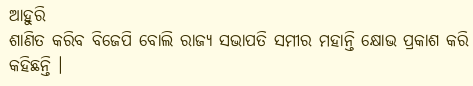ଆହୁରି
ଶାଣିତ କରିବ ବିଜେପି ବୋଲି ରାଜ୍ୟ ସଭାପତି ସମୀର ମହାନ୍ତି କ୍ଷୋଭ ପ୍ରକାଶ କରି କହିଛନ୍ତି ।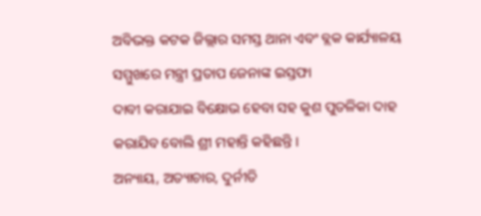ଅବିଭକ୍ତ କଟକ ଜିଲ୍ଲାର ସମସ୍ତ ଥାନା ଏବଂ ବ୍ଲକ କାର୍ଯ୍ୟାଳୟ ସମ୍ମୁଖରେ ମନ୍ତ୍ରୀ ପ୍ରତାପ ଜେନାଙ୍କ ଇସ୍ତଫା
ଦାବୀ କରାଯାଇ ବିକ୍ଷୋଭ ହେବା ସହ କୁଶ ପୁତଳିକା ଦାହ କରାଯିବ ବୋଲି ଶ୍ରୀ ମହାନ୍ତି କହିଛନ୍ତି ।
ଅନ୍ୟାୟ, ଅତ୍ୟାଚାର, ଦୁର୍ନୀତି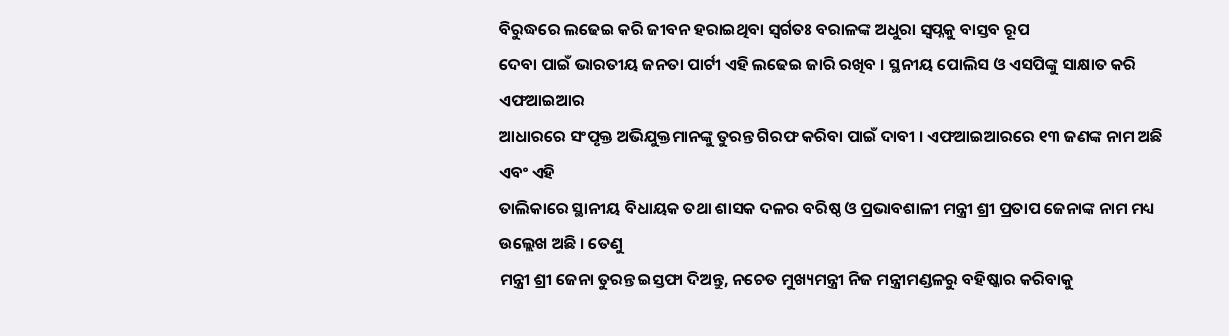ବିରୁଦ୍ଧରେ ଲଢେଇ କରି ଜୀବନ ହରାଇଥିବା ସ୍ୱର୍ଗତଃ ବରାଳଙ୍କ ଅଧୁରା ସ୍ୱପ୍ନକୁ ବାସ୍ତବ ରୂପ
ଦେବା ପାଇଁ ଭାରତୀୟ ଜନତା ପାର୍ଟୀ ଏହି ଲଢେଇ ଜାରି ରଖିବ । ସ୍ଥନୀୟ ପୋଲିସ ଓ ଏସପିଙ୍କୁ ସାକ୍ଷାତ କରି ଏଫଆଇଆର
ଆଧାରରେ ସଂପୃକ୍ତ ଅଭିଯୁକ୍ତମାନଙ୍କୁ ତୁରନ୍ତ ଗିରଫ କରିବା ପାଇଁ ଦାବୀ । ଏଫଆଇଆରରେ ୧୩ ଜଣଙ୍କ ନାମ ଅଛି ଏବଂ ଏହି
ତାଲିକାରେ ସ୍ଥାନୀୟ ବିଧାୟକ ତଥା ଶାସକ ଦଳର ବରିଷ୍ଠ ଓ ପ୍ରଭାବଶାଳୀ ମନ୍ତ୍ରୀ ଶ୍ରୀ ପ୍ରତାପ ଜେନାଙ୍କ ନାମ ମଧ୍ୟ ଉଲ୍ଲେଖ ଅଛି । ତେଣୁ
ମନ୍ତ୍ରୀ ଶ୍ରୀ ଜେନା ତୁରନ୍ତ ଇସ୍ତଫା ଦିଅନ୍ତୁ, ନଚେତ ମୁଖ୍ୟମନ୍ତ୍ରୀ ନିଜ ମନ୍ତ୍ରୀମଣ୍ଡଳରୁ ବହିଷ୍କାର କରିବାକୁ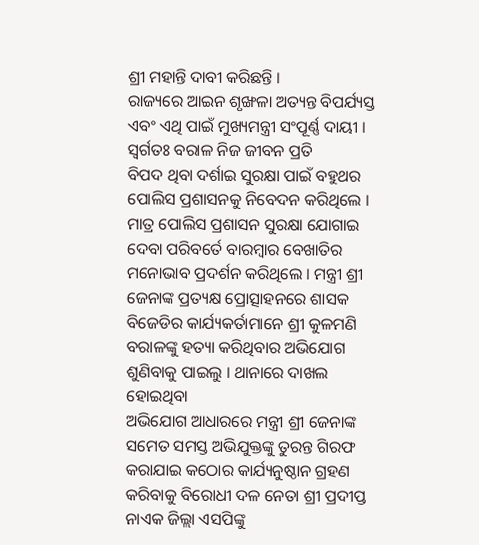ଶ୍ରୀ ମହାନ୍ତି ଦାବୀ କରିଛନ୍ତି ।
ରାଜ୍ୟରେ ଆଇନ ଶୃଙ୍ଖଳା ଅତ୍ୟନ୍ତ ବିପର୍ଯ୍ୟସ୍ତ ଏବଂ ଏଥି ପାଇଁ ମୁଖ୍ୟମନ୍ତ୍ରୀ ସଂପୂର୍ଣ୍ଣ ଦାୟୀ । ସ୍ୱର୍ଗତଃ ବରାଳ ନିଜ ଜୀବନ ପ୍ରତି
ବିପଦ ଥିବା ଦର୍ଶାଇ ସୁରକ୍ଷା ପାଇଁ ବହୁଥର ପୋଲିସ ପ୍ରଶାସନକୁ ନିବେଦନ କରିଥିଲେ । ମାତ୍ର ପୋଲିସ ପ୍ରଶାସନ ସୁରକ୍ଷା ଯୋଗାଇ
ଦେବା ପରିବର୍ତେ ବାରମ୍ବାର ବେଖାତିର ମନୋଭାବ ପ୍ରଦର୍ଶନ କରିଥିଲେ । ମନ୍ତ୍ରୀ ଶ୍ରୀ ଜେନାଙ୍କ ପ୍ରତ୍ୟକ୍ଷ ପ୍ରୋତ୍ସାହନରେ ଶାସକ
ବିଜେଡିର କାର୍ଯ୍ୟକର୍ତାମାନେ ଶ୍ରୀ କୁଳମଣି ବରାଳଙ୍କୁ ହତ୍ୟା କରିଥିବାର ଅଭିଯୋଗ ଶୁଣିବାକୁ ପାଇଲୁ । ଥାନାରେ ଦାଖଲ ହୋଇଥିବା
ଅଭିଯୋଗ ଆଧାରରେ ମନ୍ତ୍ରୀ ଶ୍ରୀ ଜେନାଙ୍କ ସମେତ ସମସ୍ତ ଅଭିଯୁକ୍ତଙ୍କୁ ତୁରନ୍ତ ଗିରଫ କରାଯାଇ କଠୋର କାର୍ଯ୍ୟନୁଷ୍ଠାନ ଗ୍ରହଣ
କରିବାକୁ ବିରୋଧୀ ଦଳ ନେତା ଶ୍ରୀ ପ୍ରଦୀପ୍ତ ନାଏକ ଜିଲ୍ଲା ଏସପିଙ୍କୁ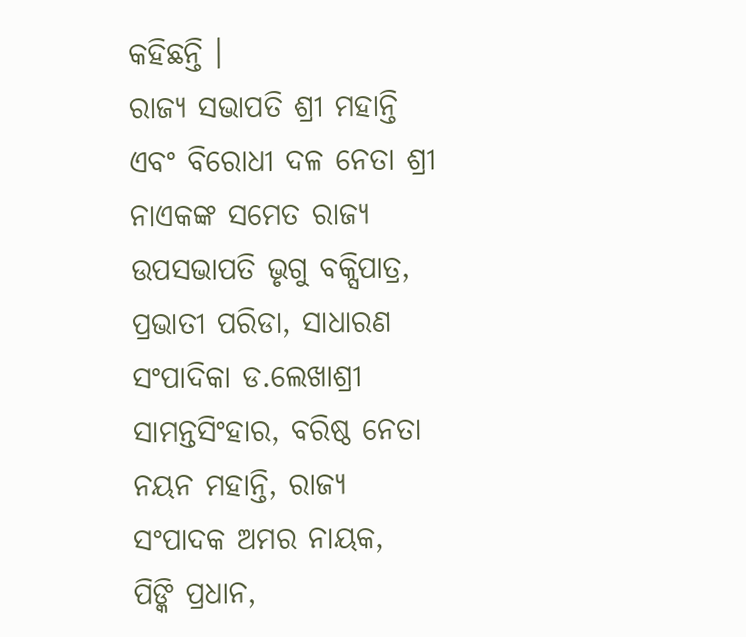କହିଛନ୍ତି ।
ରାଜ୍ୟ ସଭାପତି ଶ୍ରୀ ମହାନ୍ତି ଏବଂ ବିରୋଧୀ ଦଳ ନେତା ଶ୍ରୀ ନାଏକଙ୍କ ସମେତ ରାଜ୍ୟ ଉପସଭାପତି ଭୃଗୁ ବକ୍ସିପାତ୍ର,
ପ୍ରଭାତୀ ପରିଡା, ସାଧାରଣ ସଂପାଦିକା ଡ.ଲେଖାଶ୍ରୀ ସାମନ୍ତସିଂହାର, ବରିଷ୍ଠ ନେତା ନୟନ ମହାନ୍ତି, ରାଜ୍ୟ ସଂପାଦକ ଅମର ନାୟକ,
ପିଙ୍କି ପ୍ରଧାନ,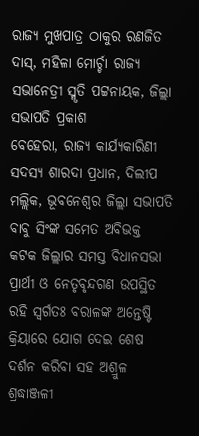ରାଜ୍ୟ ମୁଖପାତ୍ର ଠାକୁର ରଣଜିତ ଦାସ୍, ମହିଳା ମୋର୍ଚ୍ଚା ରାଜ୍ୟ ସଭାନେତ୍ରୀ ସ୍ମୃତି ପଟ୍ଟନାୟକ, ଜିଲ୍ଲା ସଭାପତି ପ୍ରକାଶ
ବେହେରା, ରାଜ୍ୟ କାର୍ଯ୍ୟକାରିଣୀ ସଦସ୍ୟ ଶାରଦା ପ୍ରଧାନ, ଦିଲୀପ ମଲ୍ଲିକ, ଭୂବନେଶ୍ୱର ଜିଲ୍ଲା ସଭାପତି ବାବୁ ସିଂଙ୍କ ସମେତ ଅବିଭକ୍ତ
କଟକ ଜିଲ୍ଲାର ସମସ୍ତ ବିଧାନସଭା ପ୍ରାର୍ଥୀ ଓ ନେତୃବୃନ୍ଦଗଣ ଉପସ୍ଥିତ ରହି ସ୍ୱର୍ଗତଃ ବରାଳଙ୍କ ଅନ୍ତେଷ୍ଟି କ୍ରିୟାରେ ଯୋଗ ଦେଇ ଶେଷ
ଦର୍ଶନ କରିବା ସହ ଅଶ୍ରୁଳ ଶ୍ରଦ୍ଧାଞ୍ଜଳୀ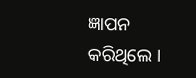ଜ୍ଞାପନ କରିଥିଲେ ।